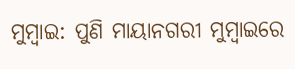ମୁମ୍ବାଇ: ପୁଣି ମାୟାନଗରୀ ମୁମ୍ବାଇରେ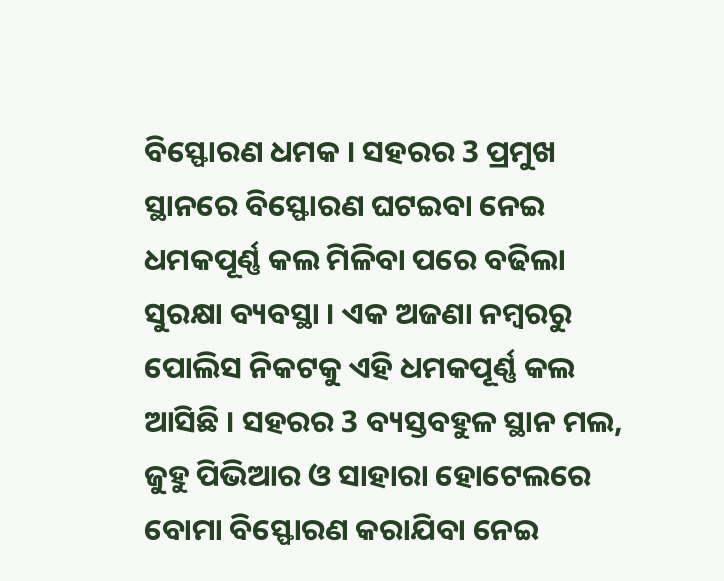ବିସ୍ଫୋରଣ ଧମକ । ସହରର 3 ପ୍ରମୁଖ ସ୍ଥାନରେ ବିସ୍ଫୋରଣ ଘଟଇବା ନେଇ ଧମକପୂର୍ଣ୍ଣ କଲ ମିଳିବା ପରେ ବଢିଲା ସୁରକ୍ଷା ବ୍ୟବସ୍ଥା । ଏକ ଅଜଣା ନମ୍ବରରୁ ପୋଲିସ ନିକଟକୁ ଏହି ଧମକପୂର୍ଣ୍ଣ କଲ ଆସିଛି । ସହରର 3 ବ୍ୟସ୍ତବହୁଳ ସ୍ଥାନ ମଲ, ଜୁହୁ ପିଭିଆର ଓ ସାହାରା ହୋଟେଲରେ ବୋମା ବିସ୍ଫୋରଣ କରାଯିବା ନେଇ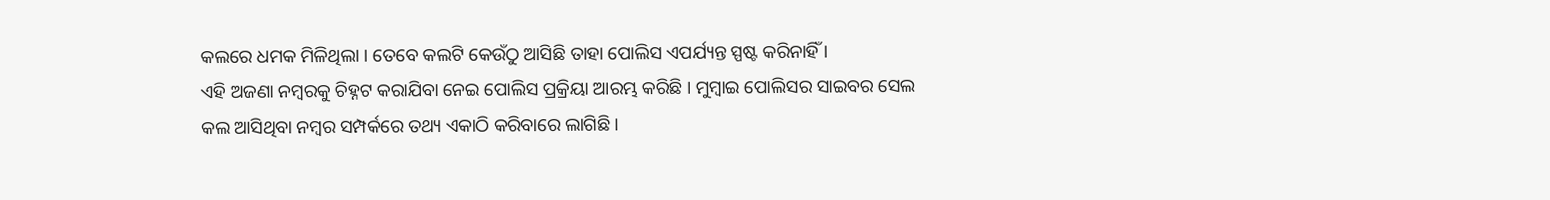କଲରେ ଧମକ ମିଳିଥିଲା । ତେବେ କଲଟି କେଉଁଠୁ ଆସିଛି ତାହା ପୋଲିସ ଏପର୍ଯ୍ୟନ୍ତ ସ୍ପଷ୍ଟ କରିନାହିଁ ।
ଏହି ଅଜଣା ନମ୍ବରକୁ ଚିହ୍ନଟ କରାଯିବା ନେଇ ପୋଲିସ ପ୍ରକ୍ରିୟା ଆରମ୍ଭ କରିଛି । ମୁମ୍ବାଇ ପୋଲିସର ସାଇବର ସେଲ କଲ ଆସିଥିବା ନମ୍ବର ସମ୍ପର୍କରେ ତଥ୍ୟ ଏକାଠି କରିବାରେ ଲାଗିଛି ।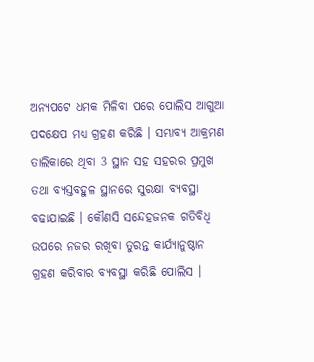ଅନ୍ୟପଟେ ଧମକ ମିଳିବା ପରେ ପୋଲିସ ଆଗୁଆ ପଦକ୍ଷେପ ମଧ୍ୟ ଗ୍ରହଣ କରିଛି । ସମ୍ଭାବ୍ୟ ଆକ୍ରମଣ ତାଲିକାରେ ଥିବା 3 ସ୍ଥାନ ସହ ସହରର ପ୍ରମୁଖ ତଥା ବ୍ୟସ୍ତବହୁଳ ସ୍ଥାନରେ ସୁରକ୍ଷା ବ୍ୟବସ୍ଥା ବଢାଯାଇଛି । କୌଣସି ସନ୍ଦେହଜନକ ଗତିବିଧି ଉପରେ ନଜର ରଖିବା ତୁରନ୍ତ କାର୍ଯ୍ୟାନୁଷ୍ଠାନ ଗ୍ରହଣ କରିବାର ବ୍ୟବସ୍ଥା କରିଛି ପୋଲିସ ।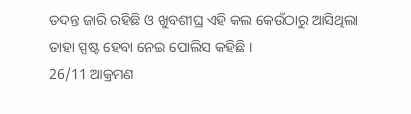ତଦନ୍ତ ଜାରି ରହିଛି ଓ ଖୁବଶୀଘ୍ର ଏହି କଲ କେଉଁଠାରୁ ଆସିଥିଲା ତାହା ସ୍ପଷ୍ଟ ହେବା ନେଇ ପୋଲିସ କହିଛି ।
26/11 ଆକ୍ରମଣ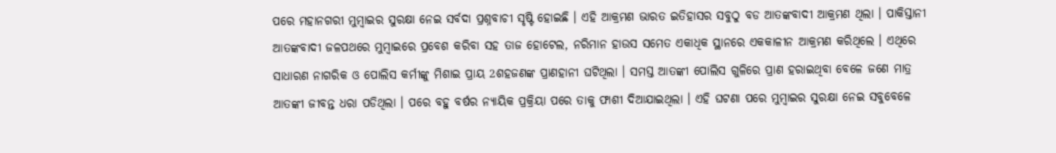ପରେ ମହାନଗରୀ ମୁମ୍ବାଇର ସୁରକ୍ଷା ନେଇ ସର୍ବଦା ପ୍ରଶ୍ନବାଚୀ ସୃଷ୍ଟି ହୋଇଛି । ଏହି ଆକ୍ରମଣ ଭାରତ ଇତିହାସର ସବୁଠୁ ବଡ ଆତଙ୍କବାଦୀ ଆକ୍ରମଣ ଥିଲା । ପାକିସ୍ତାନୀ ଆତଙ୍କବାଦୀ ଜଳପଥରେ ମୁମ୍ବାଇରେ ପ୍ରବେଶ କରିବା ସହ ତାଜ ହୋଟେଲ, ନରିମାନ ହାଉସ ସମେତ ଏକାଧିକ ସ୍ଥାନରେ ଏକକାଳୀନ ଆକ୍ରମଣ କରିଥିଲେ । ଏଥିରେ ସାଧାରଣ ନାଗରିକ ଓ ପୋଲିସ କର୍ମୀଙ୍କୁ ମିଶାଇ ପ୍ରାୟ 2ଶହଜଣଙ୍କ ପ୍ରାଣହାନୀ ଘଟିଥିଲା । ସମସ୍ତ ଆତଙ୍କୀ ପୋଲିସ ଗୁଳିରେ ପ୍ରାଣ ହରାଇଥିବା ବେଳେ ଜଣେ ମାତ୍ର ଆତଙ୍କୀ ଜୀବନ୍ତ ଧରା ପଡିଥିଲା । ପରେ ବହୁ ବର୍ଷର ନ୍ୟାୟିକ ପ୍ରକ୍ରିୟା ପରେ ତାକୁ ଫାଶୀ ଦିଆଯାଇଥିଲା । ଏହି ଘଟଣା ପରେ ମୁମ୍ବାଇର ସୁରକ୍ଷା ନେଇ ସବୁବେଳେ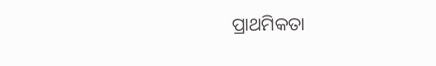ପ୍ରାଥମିକତା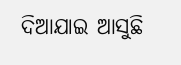ଦିଆଯାଇ ଆସୁଛି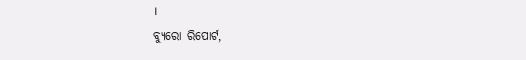।
ବ୍ୟୁରୋ ରିପୋର୍ଟ,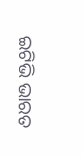ଇଟିଭି ଭାରତ